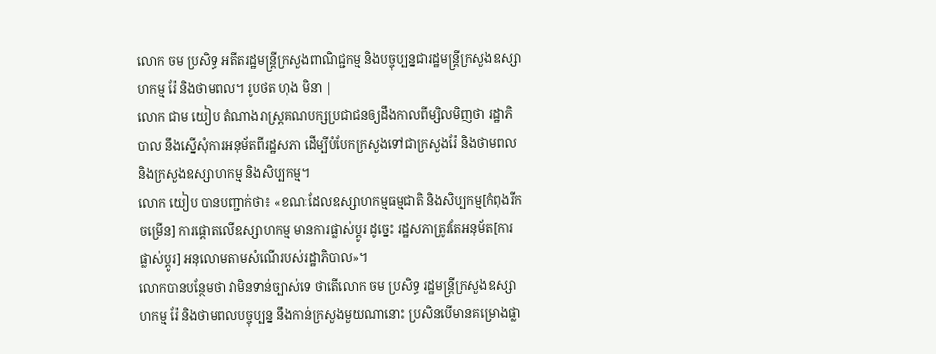លោក ចម ប្រសិទ្ធ អតីតរដ្ឋមន្ត្រីក្រសួងពាណិជ្ជកម្ម និងបច្ចុប្បន្នជារដ្ឋមន្ត្រីក្រសួងឧស្សាហកម្ម រ៉ែ និងថាមពល។ រូបថត ហុង មិនា |
លោក ជាម យៀប តំណាងរាស្រ្តគណបក្សប្រជាជនឲ្យដឹងកាលពីម្សិលមិញថា រដ្ឋាភិបាល នឹងស្នើសុំការអនុម័តពីរដ្ឋសភា ដើម្បីបំបែកក្រសួងទៅជាក្រសួងរ៉ែ និងថាមពល និងក្រសួងឧស្សាហកម្ម និងសិប្បកម្ម។
លោក យៀប បានបញ្ជាក់ថា៖ «ខណៈដែលឧស្សាហកម្មធម្មជាតិ និងសិប្បកម្ម[កំពុងរីកចម្រើន] ការផ្តោតលើឧស្សាហកម្ម មានការផ្លាស់ប្តូរ ដូច្នេះ រដ្ឋសភាត្រូវតែអនុម័ត[ការផ្លាស់ប្តូរ] អនុលោមតាមសំណើរបស់រដ្ឋាភិបាល»។
លោកបានបន្ថែមថា វាមិនទាន់ច្បាស់ទេ ថាតើលោក ចម ប្រសិទ្ធ រដ្ឋមន្រ្តីក្រសួងឧស្សាហកម្ម រ៉ែ និងថាមពលបច្ចុប្បន្ន នឹងកាន់ក្រសួងមួយណានោះ ប្រសិនបើមានគម្រោងផ្លា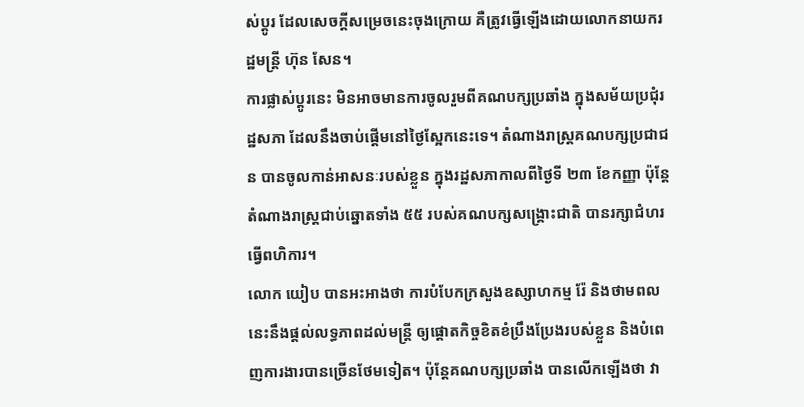ស់ប្តូរ ដែលសេចក្តីសម្រេចនេះចុងក្រោយ គឺត្រូវធ្វើឡើងដោយលោកនាយករដ្ឋមន្រ្តី ហ៊ុន សែន។
ការផ្លាស់ប្តូរនេះ មិនអាចមានការចូលរួមពីគណបក្សប្រឆាំង ក្នុងសម័យប្រជុំរដ្ឋសភា ដែលនឹងចាប់ផ្តើមនៅថ្ងៃស្អែកនេះទេ។ តំណាងរាស្រ្តគណបក្សប្រជាជន បានចូលកាន់អាសនៈរបស់ខ្លួន ក្នុងរដ្ឋសភាកាលពីថ្ងៃទី ២៣ ខែកញ្ញា ប៉ុន្តែតំណាងរាស្រ្តជាប់ឆ្នោតទាំង ៥៥ របស់គណបក្សសង្គ្រោះជាតិ បានរក្សាជំហរធ្វើពហិការ។
លោក យៀប បានអះអាងថា ការបំបែកក្រសួងឧស្សាហកម្ម រ៉ែ និងថាមពលនេះនឹងផ្តល់លទ្ធភាពដល់មន្រ្តី ឲ្យផ្តោតកិច្ចខិតខំប្រឹងប្រែងរបស់ខ្លួន និងបំពេញការងារបានច្រើនថែមទៀត។ ប៉ុន្តែគណបក្សប្រឆាំង បានលើកឡើងថា វា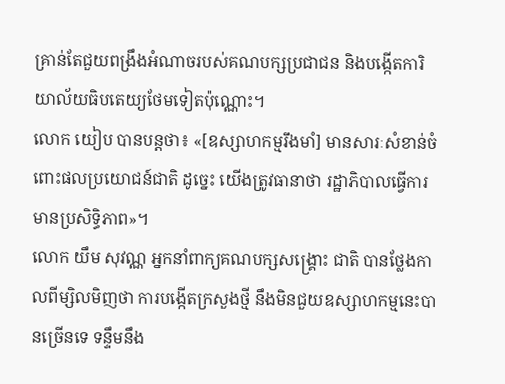គ្រាន់តែជួយពង្រឹងអំណាចរបស់គណបក្សប្រជាជន និងបង្កើតការិយាល័យធិបតេយ្យថែមទៀតប៉ុណ្ណោះ។
លោក យៀប បានបន្តថា៖ «[ឧស្សាហកម្មរឹងមាំ] មានសារៈសំខាន់ចំពោះផលប្រយោជន៍ជាតិ ដូច្នេះ យើងត្រូវធានាថា រដ្ឋាភិបាលធ្វើការមានប្រសិទិ្ធភាព»។
លោក យឹម សុវណ្ណ អ្នកនាំពាក្យគណបក្សសង្គ្រោះ ជាតិ បានថ្លែងកាលពីម្សិលមិញថា ការបង្កើតក្រសួងថ្មី នឹងមិនជួយឧស្សាហកម្មនេះបានច្រើនទេ ទន្ទឹមនឹង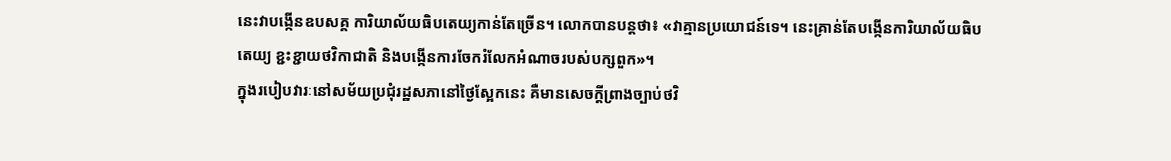នេះវាបង្កើនឧបសគ្គ ការិយាល័យធិបតេយ្យកាន់តែច្រើន។ លោកបានបន្តថា៖ «វាគ្មានប្រយោជន៍ទេ។ នេះគ្រាន់តែបង្កើនការិយាល័យធិបតេយ្យ ខ្ជះខ្ជាយថវិកាជាតិ និងបង្កើនការចែករំលែកអំណាចរបស់បក្សពួក»។
ក្នុងរបៀបវារៈនៅសម័យប្រជុំរដ្ឋសភានៅថ្ងៃស្អែកនេះ គឺមានសេចក្តីព្រាងច្បាប់ថវិ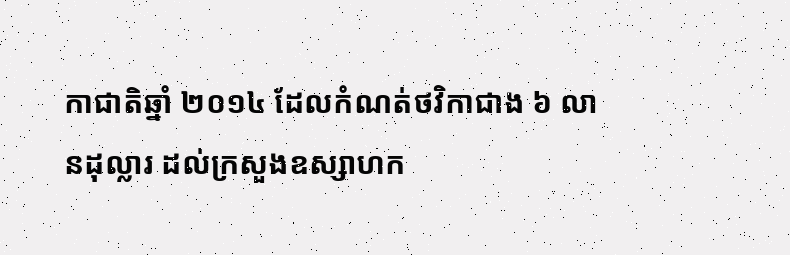កាជាតិឆ្នាំ ២០១៤ ដែលកំណត់ថវិកាជាង ៦ លានដុល្លារ ដល់ក្រសួងឧស្សាហក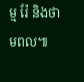ម្ម រ៉ែ និងថាមពល៕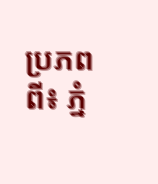ប្រភពពី៖ ភ្នំ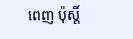ពេញ ប៉ុស្តិ៍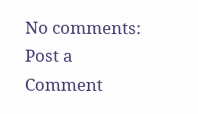No comments:
Post a Comment